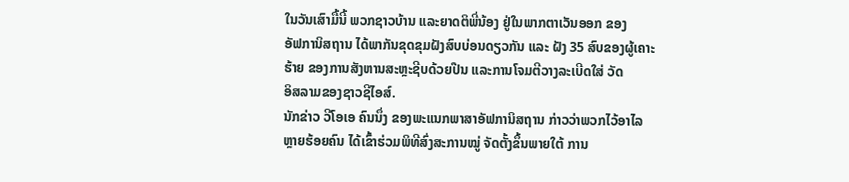ໃນວັນເສົາມື້ນີ້ ພວກຊາວບ້ານ ແລະຍາດຕິພີ່ນ້ອງ ຢູ່ໃນພາກຕາເວັນອອກ ຂອງ
ອັຟການິສຖານ ໄດ້ພາກັນຂຸດຂຸມຝັງສົບບ່ອນດຽວກັນ ແລະ ຝັງ 35 ສົບຂອງຜູ້ເຄາະ
ຮ້າຍ ຂອງການສັງຫານສະຫຼະຊີບດ້ວຍປືນ ແລະການໂຈມຕີວາງລະເບີດໃສ່ ວັດ
ອິສລາມຂອງຊາວຊີໄອສ໌.
ນັກຂ່າວ ວີໂອເອ ຄົນນຶ່ງ ຂອງພະແນກພາສາອັຟການິສຖານ ກ່າວວ່າພວກໄວ້ອາໄລ
ຫຼາຍຮ້ອຍຄົນ ໄດ້ເຂົ້າຮ່ວມພິທີສົ່ງສະການໝູ່ ຈັດຕັ້ງຂຶ້ນພາຍໃຕ້ ການ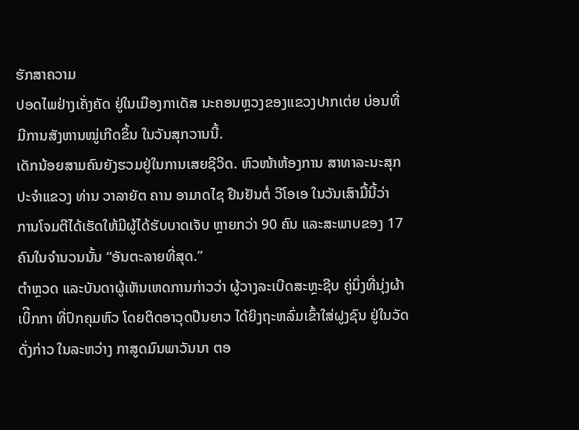ຮັກສາຄວາມ
ປອດໄພຢ່າງເຄັ່ງຄັດ ຢູ່ໃນເມືອງກາເດັສ ນະຄອນຫຼວງຂອງແຂວງປາກເຕ່ຍ ບ່ອນທີ່
ມີການສັງຫານໝູ່ເກີດຂຶ້ນ ໃນວັນສຸກວານນີ້.
ເດັກນ້ອຍສາມຄົນຍັງຮວມຢູ່ໃນການເສຍຊີວິດ. ຫົວໜ້າຫ້ອງການ ສາທາລະນະສຸກ
ປະຈຳແຂວງ ທ່ານ ວາລາຍັຕ ຄານ ອາມາດໄຊ ຢືນຢັນຕໍ່ ວີໂອເອ ໃນວັນເສົາມື້ນີ້ວ່າ
ການໂຈມຕີໄດ້ເຮັດໃຫ້ມີຜູ້ໄດ້ຮັບບາດເຈັບ ຫຼາຍກວ່າ 90 ຄົນ ແລະສະພາບຂອງ 17
ຄົນໃນຈຳນວນນັ້ນ “ອັນຕະລາຍທີ່ສຸດ.”
ຕຳຫຼວດ ແລະບັນດາຜູ້ເຫັນເຫດການກ່າວວ່າ ຜູ້ວາງລະເບີດສະຫຼະຊີບ ຄູ່ນຶ່ງທີ່ນຸ່ງຜ້າ
ເບິີກກາ ທີ່ປົກຄຸມຫົວ ໂດຍຕິດອາວຸດປືນຍາວ ໄດ້ຍິງຖະຫລົ່ມເຂົ້າໃສ່ຝູງຊົນ ຢູ່ໃນວັດ
ດັ່ງກ່າວ ໃນລະຫວ່າງ ກາສູດມົນພາວັນນາ ຕອ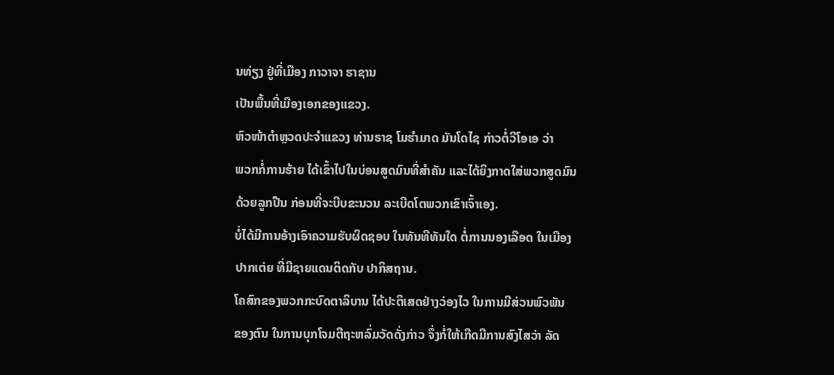ນທ່ຽງ ຢູ່ທີ່ເມືອງ ກາວາຈາ ຮາຊານ
ເປັນພື້ນທີ່ເມືອງເອກຂອງແຂວງ.
ຫົວໜ້າຕຳຫຼວດປະຈຳແຂວງ ທ່ານຣາຊ ໂມຮໍາມາດ ມັນໂດໄຊ ກ່າວຕໍ່ວີໂອເອ ວ່າ
ພວກກໍ່ການຮ້າຍ ໄດ້ເຂົ້າໄປໃນບ່ອນສູດມົນທີ່ສຳຄັນ ແລະໄດ້ຍິງກາດໃສ່ພວກສູດມົນ
ດ້ວຍລູກປືນ ກ່ອນທີ່ຈະບີບຂະນວນ ລະເບີດໂຕພວກເຂົາເຈົ້າເອງ.
ບໍ່ໄດ້ມີການອ້າງເອົາຄວາມຮັບຜິດຊອບ ໃນທັນທີທັນໃດ ຕໍ່ການນອງເລືອດ ໃນເມືອງ
ປາກເຕ່ຍ ທີ່ມີຊາຍແດນຕິດກັບ ປາກິສຖານ.
ໂຄສົກຂອງພວກກະບົດຕາລິບານ ໄດ້ປະຕິເສດຢ່າງວ່ອງໄວ ໃນການມີສ່ວນພົວພັນ
ຂອງຕົນ ໃນການບຸກໂຈມຕີຖະຫລົ່ມວັດດັ່ງກ່າວ ຈຶ່ງກໍ່ໃຫ້ເກີດມີການສົງໄສວ່າ ລັດ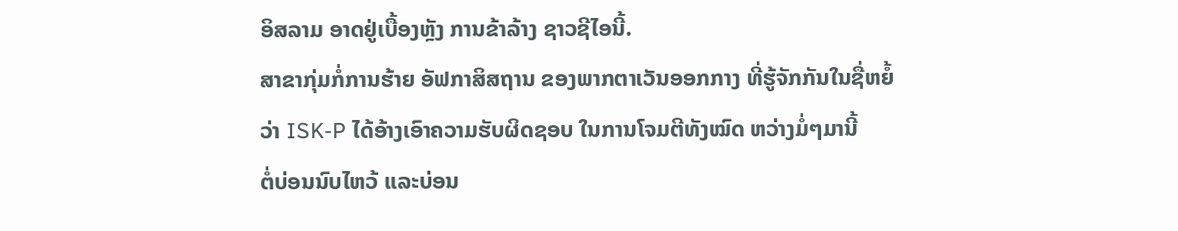ອິສລາມ ອາດຢູ່ເບື້ອງຫຼັງ ການຂ້າລ້າງ ຊາວຊີໄອນີ້.
ສາຂາກຸ່ມກໍ່ການຮ້າຍ ອັຟກາສິສຖານ ຂອງພາກຕາເວັນອອກກາງ ທີ່ຮູ້ຈັກກັນໃນຊື່ຫຍໍ້
ວ່າ ISK-P ໄດ້ອ້າງເອົາຄວາມຮັບຜິດຊອບ ໃນການໂຈມຕີທັງໝົດ ຫວ່າງມໍ່ໆມານີ້
ຕໍ່ບ່ອນນົບໄຫວ້ ແລະບ່ອນ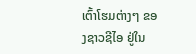ເຕົ້າໂຮມຕ່າງໆ ຂອງຊາວຊີໄອ ຢູ່ໃນ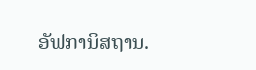ອັຟການິສຖານ.